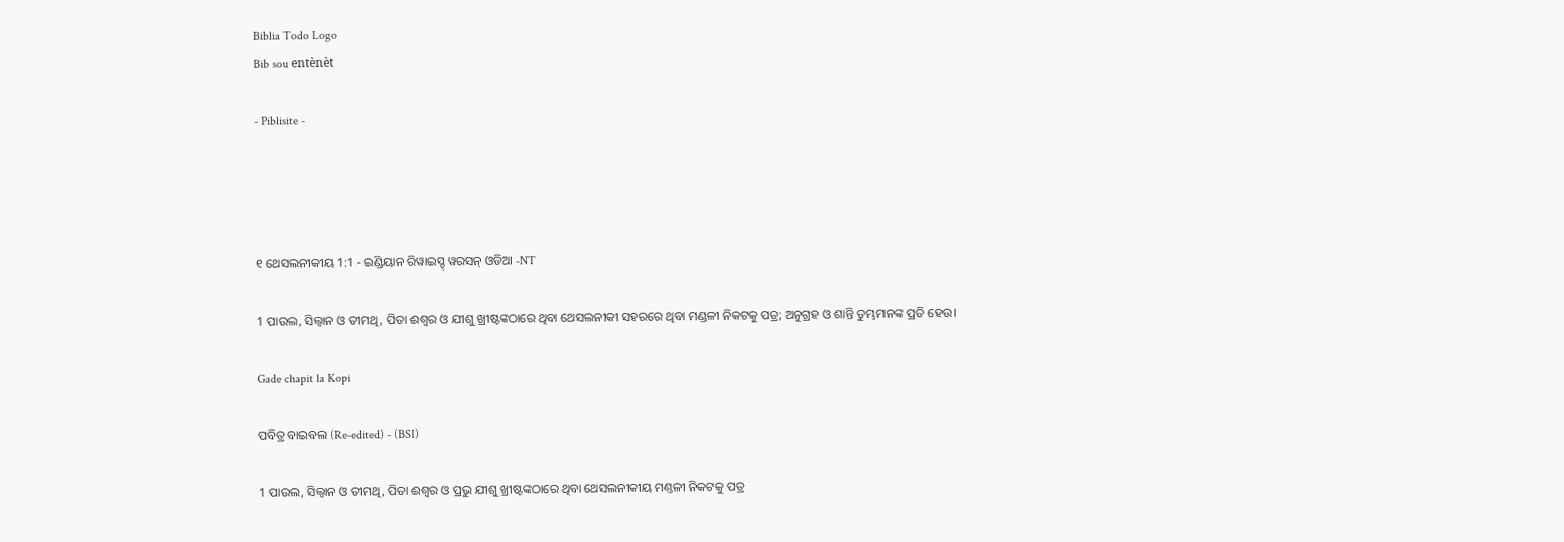Biblia Todo Logo
Bib sou entènèt

- Piblisite -




୧ ଥେସଲନୀକୀୟ 1:1 - ଇଣ୍ଡିୟାନ ରିୱାଇସ୍ଡ୍ ୱରସନ୍ ଓଡିଆ -NT

1 ପାଉଲ, ସିଲ୍ୱାନ ଓ ତୀମଥି, ପିତା ଈଶ୍ବର ଓ ଯୀଶୁ ଖ୍ରୀଷ୍ଟଙ୍କଠାରେ ଥିବା ଥେସଲନୀକୀ ସହରରେ ଥିବା ମଣ୍ଡଳୀ ନିକଟକୁ ପତ୍ର; ଅନୁଗ୍ରହ ଓ ଶାନ୍ତି ତୁମ୍ଭମାନଙ୍କ ପ୍ରତି ହେଉ।

Gade chapit la Kopi

ପବିତ୍ର ବାଇବଲ (Re-edited) - (BSI)

1 ପାଉଲ, ସିଲ୍ଵାନ ଓ ତୀମଥି, ପିତା ଈଶ୍ଵର ଓ ପ୍ରଭୁ ଯୀଶୁ ଖ୍ରୀଷ୍ଟଙ୍କଠାରେ ଥିବା ଥେସଲନୀକୀୟ ମଣ୍ତଳୀ ନିକଟକୁ ପତ୍ର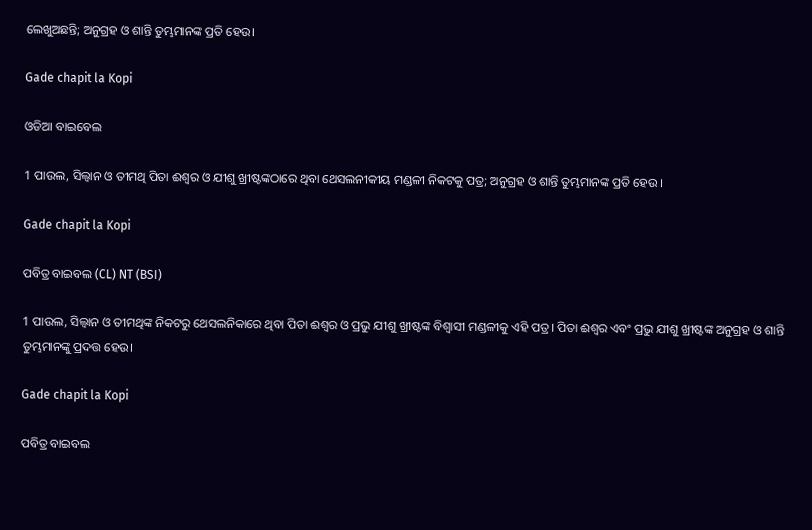ଲେଖୁଅଛନ୍ତି; ଅନୁଗ୍ରହ ଓ ଶାନ୍ତି ତୁମ୍ଭମାନଙ୍କ ପ୍ରତି ହେଉ।

Gade chapit la Kopi

ଓଡିଆ ବାଇବେଲ

1 ପାଉଲ, ସିଲ୍ୱାନ ଓ ତୀମଥି ପିତା ଈଶ୍ୱର ଓ ଯୀଶୁ ଖ୍ରୀଷ୍ଟଙ୍କଠାରେ ଥିବା ଥେସଲନୀକୀୟ ମଣ୍ଡଳୀ ନିକଟକୁ ପତ୍ର; ଅନୁଗ୍ରହ ଓ ଶାନ୍ତି ତୁମ୍ଭମାନଙ୍କ ପ୍ରତି ହେଉ ।

Gade chapit la Kopi

ପବିତ୍ର ବାଇବଲ (CL) NT (BSI)

1 ପାଉଲ, ସିଲ୍ୱାନ ଓ ତୀମଥିଙ୍କ ନିକଟରୁ ଥେସଲନିକାରେ ଥିବା ପିତା ଈଶ୍ୱର ଓ ପ୍ରଭୁ ଯୀଶୁ ଖ୍ରୀଷ୍ଟଙ୍କ ବିଶ୍ୱାସୀ ମଣ୍ଡଳୀକୁ ଏହି ପତ୍ର। ପିତା ଈଶ୍ୱର ଏବଂ ପ୍ରଭୁ ଯୀଶୁ ଖ୍ରୀଷ୍ଟଙ୍କ ଅନୁଗ୍ରହ ଓ ଶାନ୍ତି ତୁମ୍ଭମାନଙ୍କୁ ପ୍ରଦତ୍ତ ହେଉ।

Gade chapit la Kopi

ପବିତ୍ର ବାଇବଲ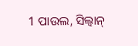1 ପାଉଲ, ସିଲ୍ୱାନ୍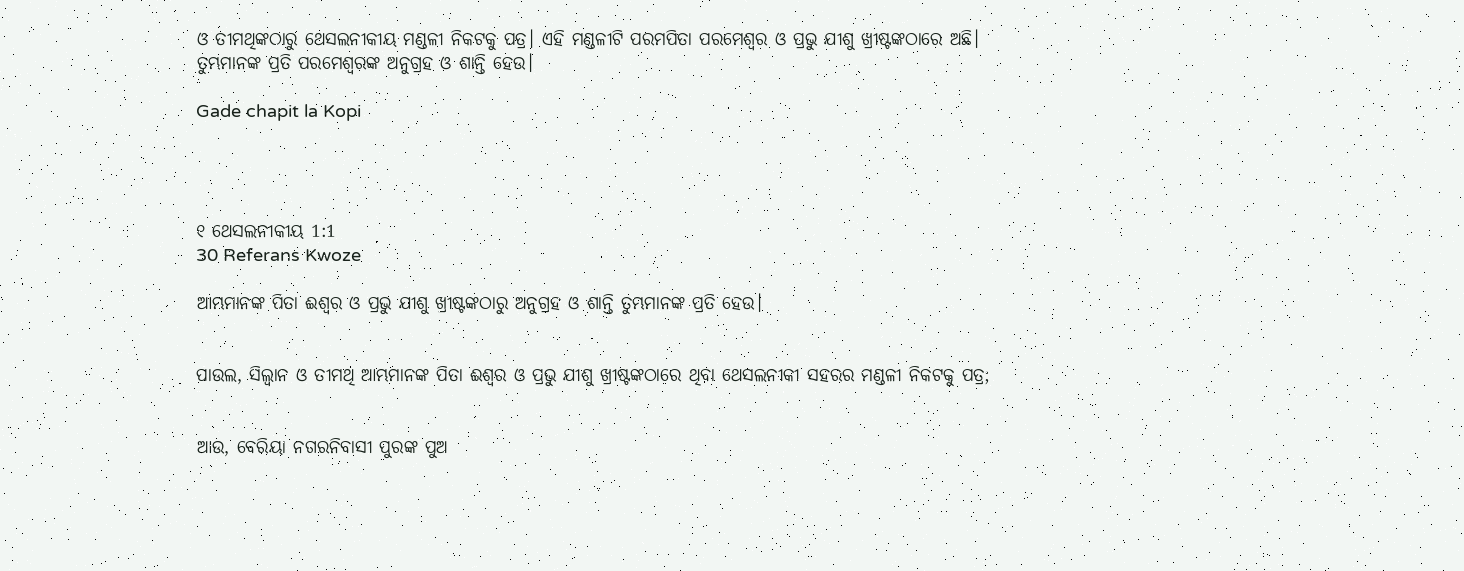ଓ ତୀମଥିଙ୍କଠାରୁ ଥେସଲନୀକୀୟ ମଣ୍ଡଳୀ ନିକଟକୁ ପତ୍ର। ଏହି ମଣ୍ଡଳୀଟି ପରମପିତା ପରମେଶ୍ୱର ଓ ପ୍ରଭୁ ଯୀଶୁ ଖ୍ରୀଷ୍ଟଙ୍କଠାରେ ଅଛି। ତୁମ୍ଭମାନଙ୍କ ପ୍ରତି ପରମେଶ୍ୱରଙ୍କ ଅନୁଗ୍ରହ ଓ ଶାନ୍ତି ହେଉ।

Gade chapit la Kopi




୧ ଥେସଲନୀକୀୟ 1:1
30 Referans Kwoze

ଆମ୍ଭମାନଙ୍କ ପିତା ଈଶ୍ବର ଓ ପ୍ରଭୁ ଯୀଶୁ ଖ୍ରୀଷ୍ଟଙ୍କଠାରୁ ଅନୁଗ୍ରହ ଓ ଶାନ୍ତି ତୁମ୍ଭମାନଙ୍କ ପ୍ରତି ହେଉ।


ପାଉଲ, ସିଲ୍ୱାନ ଓ ତୀମଥି ଆମ୍ଭମାନଙ୍କ ପିତା ଈଶ୍ବର ଓ ପ୍ରଭୁ ଯୀଶୁ ଖ୍ରୀଷ୍ଟଙ୍କଠାରେ ଥିବା ଥେସଲନୀକୀ ସହରର ମଣ୍ଡଳୀ ନିକଟକୁ ପତ୍ର;


ଆଉ, ବେରିୟା ନଗରନିବାସୀ ପୁରଙ୍କ ପୁଅ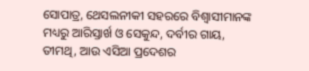ସୋପାତ୍ର, ଥେସଲନୀକୀ ସହରରେ ବିଶ୍ୱାସୀମାନଙ୍କ ମଧ୍ୟରୁ ଆରିସ୍ତାର୍ଖ ଓ ସେକୁନ୍ଦ, ଦର୍ବୀର ଗାୟ, ତୀମଥି, ଆଉ ଏସିଆ ପ୍ରଦେଶର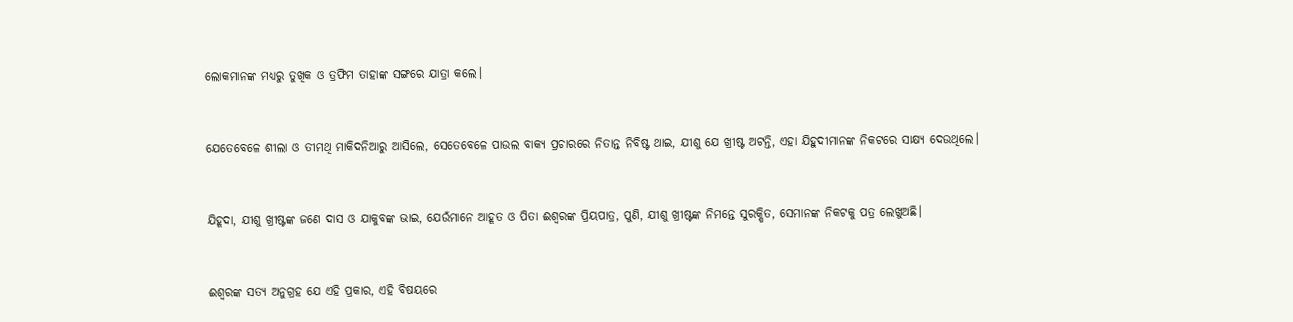ଲୋକମାନଙ୍କ ମଧ୍ୟରୁ ତୁଖିକ ଓ ତ୍ରଫିମ ତାହାଙ୍କ ସଙ୍ଗରେ ଯାତ୍ରା କଲେ।


ଯେତେବେଳେ ଶୀଲା ଓ ତୀମଥି ମାକିଦନିଆରୁ ଆସିଲେ, ସେତେବେଳେ ପାଉଲ ବାକ୍ୟ ପ୍ରଚାରରେ ନିତାନ୍ତ ନିବିଷ୍ଟ ଥାଇ, ଯୀଶୁ ଯେ ଖ୍ରୀଷ୍ଟ ଅଟନ୍ତି, ଏହା ଯିହୁଦୀମାନଙ୍କ ନିକଟରେ ସାକ୍ଷ୍ୟ ଦେଉଥିଲେ।


ଯିହୂଦା, ଯୀଶୁ ଖ୍ରୀଷ୍ଟଙ୍କ ଜଣେ ଦାସ ଓ ଯାକୁବଙ୍କ ଭାଇ, ଯେଉଁମାନେ ଆହୂତ ଓ ପିତା ଈଶ୍ବରଙ୍କ ପ୍ରିୟପାତ୍ର, ପୁଣି, ଯୀଶୁ ଖ୍ରୀଷ୍ଟଙ୍କ ନିମନ୍ତେ ସୁରକ୍ଷିତ, ସେମାନଙ୍କ ନିକଟକୁ ପତ୍ର ଲେଖୁଅଛି।


ଈଶ୍ବରଙ୍କ ସତ୍ୟ ଅନୁଗ୍ରହ ଯେ ଏହି ପ୍ରକାର, ଏହି ବିଷୟରେ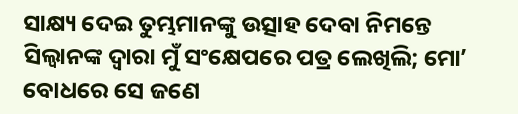ସାକ୍ଷ୍ୟ ଦେଇ ତୁମ୍ଭମାନଙ୍କୁ ଉତ୍ସାହ ଦେବା ନିମନ୍ତେ ସିଲ୍ୱାନଙ୍କ ଦ୍ୱାରା ମୁଁ ସଂକ୍ଷେପରେ ପତ୍ର ଲେଖିଲି; ମୋʼ ବୋଧରେ ସେ ଜଣେ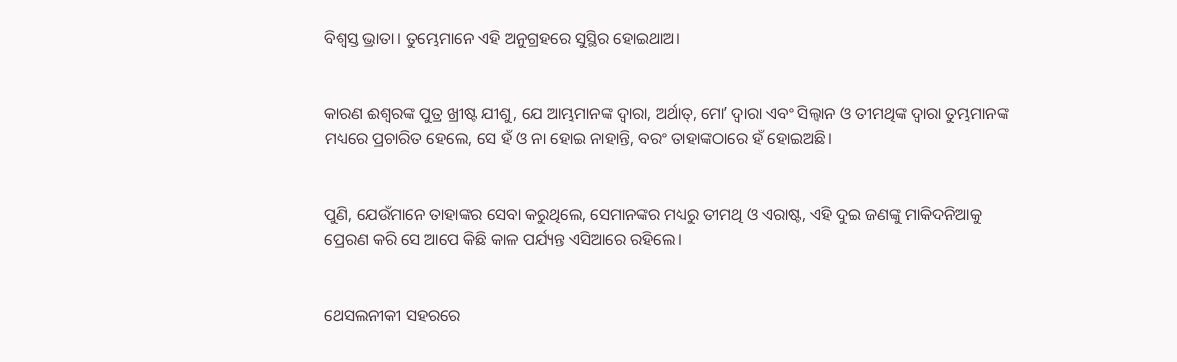ବିଶ୍ୱସ୍ତ ଭ୍ରାତା। ତୁମ୍ଭେମାନେ ଏହି ଅନୁଗ୍ରହରେ ସୁସ୍ଥିର ହୋଇଥାଅ।


କାରଣ ଈଶ୍ବରଙ୍କ ପୁତ୍ର ଖ୍ରୀଷ୍ଟ ଯୀଶୁ, ଯେ ଆମ୍ଭମାନଙ୍କ ଦ୍ୱାରା, ଅର୍ଥାତ୍‍, ମୋʼ ଦ୍ୱାରା ଏବଂ ସିଲ୍ୱାନ ଓ ତୀମଥିଙ୍କ ଦ୍ୱାରା ତୁମ୍ଭମାନଙ୍କ ମଧ୍ୟରେ ପ୍ରଚାରିତ ହେଲେ, ସେ ହଁ ଓ ନା ହୋଇ ନାହାନ୍ତି, ବରଂ ତାହାଙ୍କଠାରେ ହଁ ହୋଇଅଛି।


ପୁଣି, ଯେଉଁମାନେ ତାହାଙ୍କର ସେବା କରୁଥିଲେ, ସେମାନଙ୍କର ମଧ୍ୟରୁ ତୀମଥି ଓ ଏରାଷ୍ଟ, ଏହି ଦୁଇ ଜଣଙ୍କୁ ମାକିଦନିଆକୁ ପ୍ରେରଣ କରି ସେ ଆପେ କିଛି କାଳ ପର୍ଯ୍ୟନ୍ତ ଏସିଆରେ ରହିଲେ।


ଥେସଲନୀକୀ ସହରରେ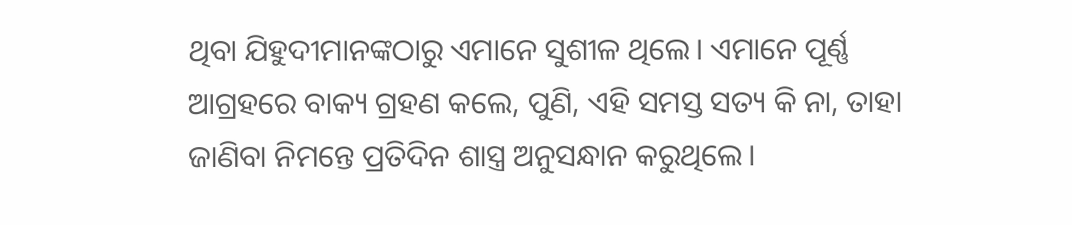ଥିବା ଯିହୁଦୀମାନଙ୍କଠାରୁ ଏମାନେ ସୁଶୀଳ ଥିଲେ। ଏମାନେ ପୂର୍ଣ୍ଣ ଆଗ୍ରହରେ ବାକ୍ୟ ଗ୍ରହଣ କଲେ, ପୁଣି, ଏହି ସମସ୍ତ ସତ୍ୟ କି ନା, ତାହା ଜାଣିବା ନିମନ୍ତେ ପ୍ରତିଦିନ ଶାସ୍ତ୍ର ଅନୁସନ୍ଧାନ କରୁଥିଲେ।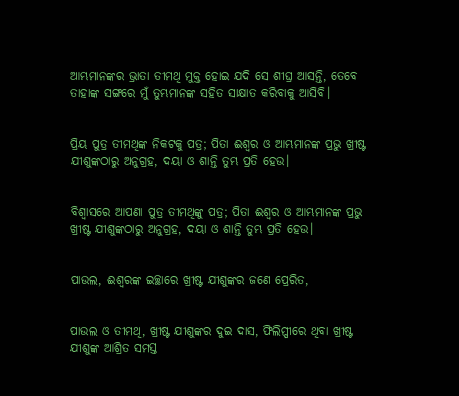ଆମ୍ଭମାନଙ୍କର ଭ୍ରାତା ତୀମଥି ମୁକ୍ତ ହୋଇ ଯଦି ସେ ଶୀଘ୍ର ଆସନ୍ତି, ତେବେ ତାହାଙ୍କ ସଙ୍ଗରେ ମୁଁ ତୁମ୍ଭମାନଙ୍କ ସହିତ ସାକ୍ଷାତ କରିବାକୁ ଆସିବି।


ପ୍ରିୟ ପୁତ୍ର ତୀମଥିଙ୍କ ନିକଟକୁ ପତ୍ର; ପିତା ଈଶ୍ବର ଓ ଆମ୍ଭମାନଙ୍କ ପ୍ରଭୁ ଖ୍ରୀଷ୍ଟ ଯୀଶୁଙ୍କଠାରୁ ଅନୁଗ୍ରହ, ଦୟା ଓ ଶାନ୍ତି ତୁମ୍ଭ ପ୍ରତି ହେଉ।


ବିଶ୍ୱାସରେ ଆପଣା ପୁତ୍ର ତୀମଥିଙ୍କୁ ପତ୍ର; ପିତା ଈଶ୍ବର ଓ ଆମ୍ଭମାନଙ୍କ ପ୍ରଭୁ ଖ୍ରୀଷ୍ଟ ଯୀଶୁଙ୍କଠାରୁ ଅନୁଗ୍ରହ, ଦୟା ଓ ଶାନ୍ତି ତୁମ୍ଭ ପ୍ରତି ହେଉ।


ପାଉଲ, ଈଶ୍ବରଙ୍କ ଇଚ୍ଛାରେ ଖ୍ରୀଷ୍ଟ ଯୀଶୁଙ୍କର ଜଣେ ପ୍ରେରିତ,


ପାଉଲ ଓ ତୀମଥି, ଖ୍ରୀଷ୍ଟ ଯୀଶୁଙ୍କର ଦୁଇ ଦାସ, ଫିଲିପ୍ପୀରେ ଥିବା ଖ୍ରୀଷ୍ଟ ଯୀଶୁଙ୍କ ଆଶ୍ରିତ ସମସ୍ତ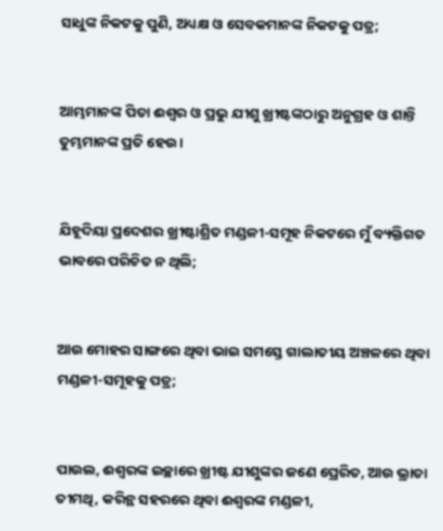ସାଧୁଙ୍କ ନିକଟକୁ ପୁଣି, ଅଧ୍ୟକ୍ଷ ଓ ସେବକମାନଙ୍କ ନିକଟକୁ ପତ୍ର;


ଆମ୍ଭମାନଙ୍କ ପିତା ଈଶ୍ବର ଓ ପ୍ରଭୁ ଯୀଶୁ ଖ୍ରୀଷ୍ଟଙ୍କଠାରୁ ଅନୁଗ୍ରହ ଓ ଶାନ୍ତି ତୁମ୍ଭମାନଙ୍କ ପ୍ରତି ହେଉ।


ଯିହୂଦିୟା ପ୍ରଦେଶର ଖ୍ରୀଷ୍ଟାଶ୍ରିତ ମଣ୍ଡଳୀ-ସମୂହ ନିକଟରେ ମୁଁ ବ୍ୟକ୍ତିଗତ ଭାବରେ ପରିଚିତ ନ ଥିଲି;


ଆଉ ମୋହର ସାଙ୍ଗରେ ଥିବା ଭାଇ ସମସ୍ତେ ଗାଲାତୀୟ ଅଞ୍ଚଳରେ ଥିବା ମଣ୍ଡଳୀ-ସମୂହକୁ ପତ୍ର;


ପାଉଲ, ଈଶ୍ବରଙ୍କ ଇଚ୍ଛାରେ ଖ୍ରୀଷ୍ଟ ଯୀଶୁଙ୍କର ଜଣେ ପ୍ରେରିତ, ଆଉ ଭ୍ରାତା ତୀମଥି, କରିନ୍ଥ ସହରରେ ଥିବା ଈଶ୍ବରଙ୍କ ମଣ୍ଡଳୀ,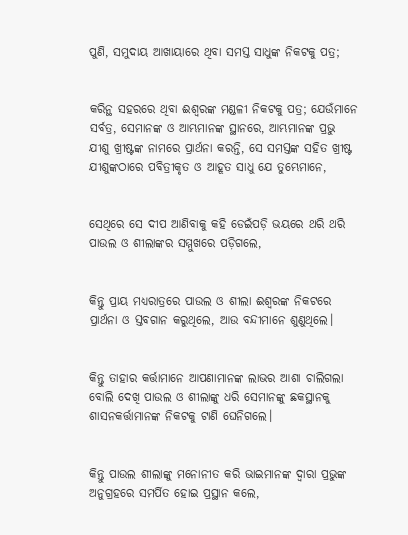ପୁଣି, ସମୁଦାୟ ଆଖାୟାରେ ଥିବା ସମସ୍ତ ସାଧୁଙ୍କ ନିକଟକୁ ପତ୍ର;


କରିନ୍ଥ ସହରରେ ଥିବା ଈଶ୍ବରଙ୍କ ମଣ୍ଡଳୀ ନିକଟକୁ ପତ୍ର; ଯେଉଁମାନେ ସର୍ବତ୍ର, ସେମାନଙ୍କ ଓ ଆମ୍ଭମାନଙ୍କ ସ୍ଥାନରେ, ଆମ୍ଭମାନଙ୍କ ପ୍ରଭୁ ଯୀଶୁ ଖ୍ରୀଷ୍ଟଙ୍କ ନାମରେ ପ୍ରାର୍ଥନା କରନ୍ତି, ସେ ସମସ୍ତଙ୍କ ସହିତ ଖ୍ରୀଷ୍ଟ ଯୀଶୁଙ୍କଠାରେ ପବିତ୍ରୀକୃତ ଓ ଆହୂତ ସାଧୁ ଯେ ତୁମ୍ଭେମାନେ,


ସେଥିରେ ସେ ଦୀପ ଆଣିବାକୁ କହି ଡେଇଁପଡ଼ି ଭୟରେ ଥରି ଥରି ପାଉଲ ଓ ଶୀଲାଙ୍କର ସମ୍ମୁଖରେ ପଡ଼ିଗଲେ,


କିନ୍ତୁ ପ୍ରାୟ ମଧ୍ୟରାତ୍ରରେ ପାଉଲ ଓ ଶୀଲା ଈଶ୍ବରଙ୍କ ନିକଟରେ ପ୍ରାର୍ଥନା ଓ ସ୍ତବଗାନ କରୁଥିଲେ, ଆଉ ବନ୍ଦୀମାନେ ଶୁଣୁଥିଲେ।


କିନ୍ତୁ ତାହାର କର୍ତ୍ତାମାନେ ଆପଣାମାନଙ୍କ ଲାଭର ଆଶା ଚାଲିଗଲା ବୋଲି ଦେଖି ପାଉଲ ଓ ଶୀଲାଙ୍କୁ ଧରି ସେମାନଙ୍କୁ ଛକସ୍ଥାନକୁ ଶାସନକର୍ତ୍ତାମାନଙ୍କ ନିକଟକୁ ଟାଣି ଘେନିଗଲେ।


କିନ୍ତୁ ପାଉଲ ଶୀଲାଙ୍କୁ ମନୋନୀତ କରି ଭାଇମାନଙ୍କ ଦ୍ୱାରା ପ୍ରଭୁଙ୍କ ଅନୁଗ୍ରହରେ ସମର୍ପିତ ହୋଇ ପ୍ରସ୍ଥାନ କଲେ,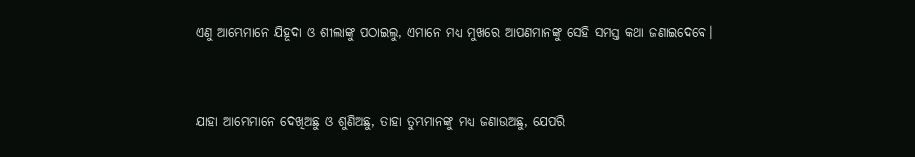ଏଣୁ ଆମ୍ଭେମାନେ ଯିହୂଦା ଓ ଶୀଲାଙ୍କୁ ପଠାଇଲୁ, ଏମାନେ ମଧ୍ୟ ମୁଖରେ ଆପଣମାନଙ୍କୁ ସେହି ସମସ୍ତ କଥା ଜଣାଇଦେବେ।


ଯାହା ଆମ୍ଭେମାନେ ଦେଖିଅଛୁ ଓ ଶୁଣିଅଛୁ, ତାହା ତୁମ୍ଭମାନଙ୍କୁ ମଧ୍ୟ ଜଣାଉଅଛୁ, ଯେପରି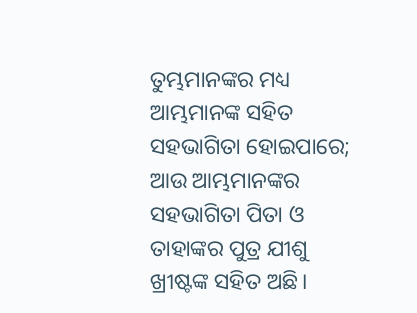ତୁମ୍ଭମାନଙ୍କର ମଧ୍ୟ ଆମ୍ଭମାନଙ୍କ ସହିତ ସହଭାଗିତା ହୋଇପାରେ; ଆଉ ଆମ୍ଭମାନଙ୍କର ସହଭାଗିତା ପିତା ଓ ତାହାଙ୍କର ପୁତ୍ର ଯୀଶୁ ଖ୍ରୀଷ୍ଟଙ୍କ ସହିତ ଅଛି।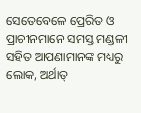ସେତେବେଳେ ପ୍ରେରିତ ଓ ପ୍ରାଚୀନମାନେ ସମସ୍ତ ମଣ୍ଡଳୀ ସହିତ ଆପଣାମାନଙ୍କ ମଧ୍ୟରୁ ଲୋକ, ଅର୍ଥାତ୍‍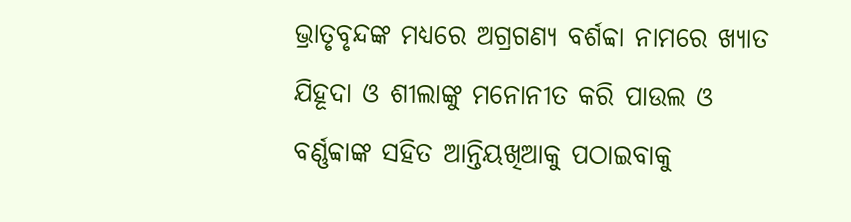ଭ୍ରାତୃବୃନ୍ଦଙ୍କ ମଧ୍ୟରେ ଅଗ୍ରଗଣ୍ୟ ବର୍ଶବ୍ବା ନାମରେ ଖ୍ୟାତ ଯିହୂଦା ଓ ଶୀଲାଙ୍କୁ ମନୋନୀତ କରି ପାଉଲ ଓ ବର୍ଣ୍ଣବ୍ବାଙ୍କ ସହିତ ଆନ୍ତିୟଖିଆକୁ ପଠାଇବାକୁ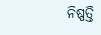ନିଷ୍ପତ୍ତି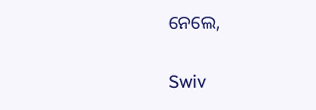ନେଲେ,


Swiv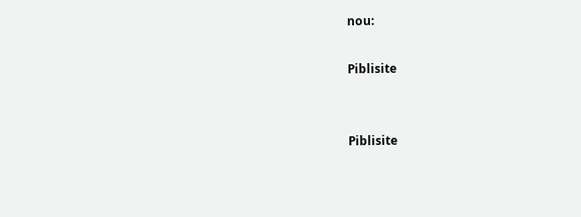nou:

Piblisite


Piblisite